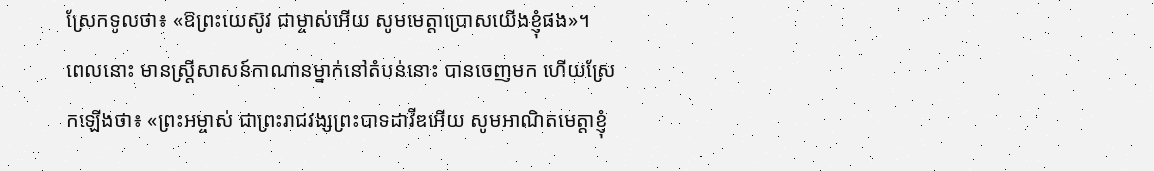ស្រែកទូលថា៖ «ឱព្រះយេស៊ូវ ជាម្ចាស់អើយ សូមមេត្តាប្រោសយើងខ្ញុំផង»។
ពេលនោះ មានស្ត្រីសាសន៍កាណានម្នាក់នៅតំបន់នោះ បានចេញមក ហើយស្រែកឡើងថា៖ «ព្រះអម្ចាស់ ជាព្រះរាជវង្សព្រះបាទដាវីឌអើយ សូមអាណិតមេត្តាខ្ញុំ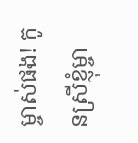ម្ចាស់ផង! កូនស្រីខ្ញុំម្ចា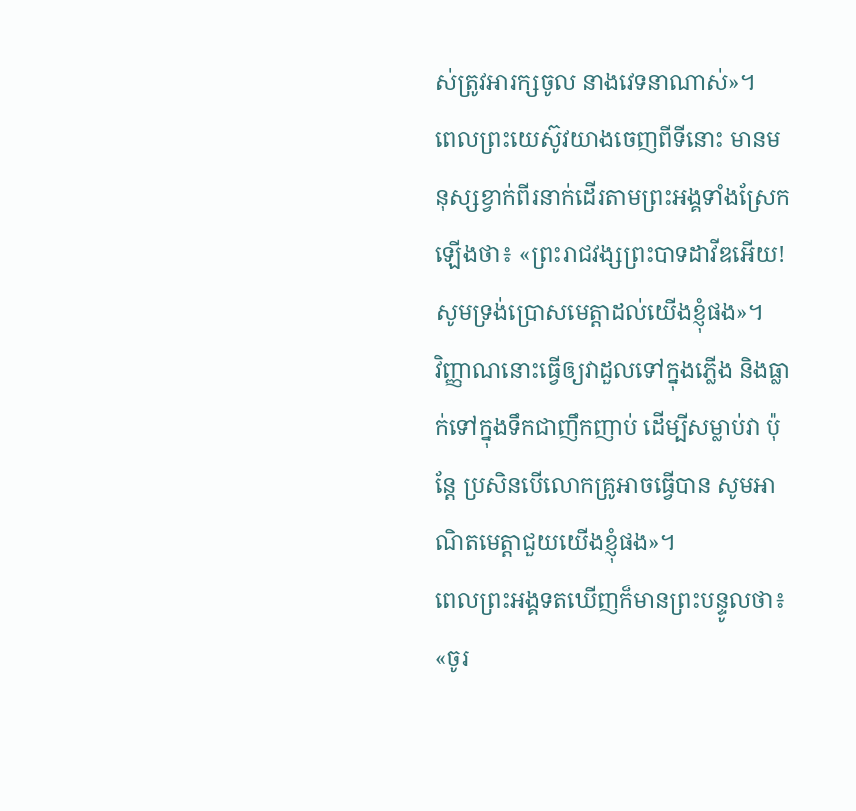ស់ត្រូវអារក្សចូល នាងវេទនាណាស់»។
ពេលព្រះយេស៊ូវយាងចេញពីទីនោះ មានមនុស្សខ្វាក់ពីរនាក់ដើរតាមព្រះអង្គទាំងស្រែកឡើងថា៖ «ព្រះរាជវង្សព្រះបាទដាវីឌអើយ! សូមទ្រង់ប្រោសមេត្តាដល់យើងខ្ញុំផង»។
វិញ្ញាណនោះធ្វើឲ្យវាដួលទៅក្នុងភ្លើង និងធ្លាក់ទៅក្នុងទឹកជាញឹកញាប់ ដើម្បីសម្លាប់វា ប៉ុន្តែ ប្រសិនបើលោកគ្រូអាចធ្វើបាន សូមអាណិតមេត្តាជួយយើងខ្ញុំផង»។
ពេលព្រះអង្គទតឃើញក៏មានព្រះបន្ទូលថា៖ «ចូរ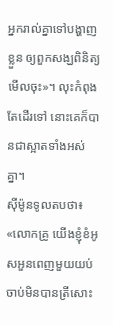អ្នករាល់គ្នាទៅបង្ហាញខ្លួន ឲ្យពួកសង្ឃពិនិត្យមើលចុះ»។ លុះកំពុងតែដើរទៅ នោះគេក៏បានជាស្អាតទាំងអស់គ្នា។
ស៊ីម៉ូនទូលតបថា៖ «លោកគ្រូ យើងខ្ញុំខំអូសអួនពេញមួយយប់ ចាប់មិនបានត្រីសោះ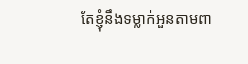តែខ្ញុំនឹងទម្លាក់អួនតាមពា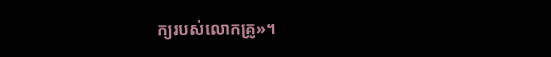ក្យរបស់លោកគ្រូ»។